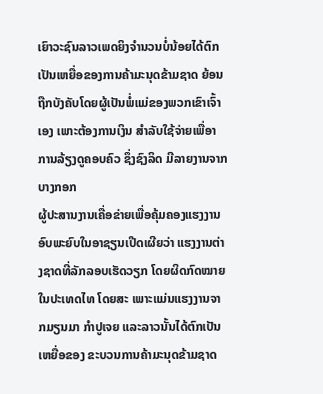ເຍົາວະຊົນລາວເພດຍິງຈຳນວນບໍ່ນ້ອຍໄດ້ຕົກເປັນເຫຍື່ອຂອງການຄ້າມະນຸດຂ້າມຊາດ ຍ້ອນຖືກບັງຄັບໂດຍຜູ້ເປັນພໍ່ແມ່ຂອງພວກເຂົາເຈົ້າເອງ ເພາະຕ້ອງການເງິນ ສຳລັບໃຊ້ຈ່າຍເພື່ອາການລ້ຽງດູຄອບຄົວ ຊຶ່ງຊົງລິດ ມີລາຍງານຈາກບາງກອກ
ຜູ້ປະສານງານເຄື່ອຂ່າຍເພື່ອຄຸ້ມຄອງແຮງງານອົບພະຍົບໃນອາຊຽນເປີດເຜີຍວ່າ ແຮງງານຕ່າງຊາດທີ່ລັກລອບເຮັດວຽກ ໂດຍຜິດກົດໝາຍໃນປະເທດໄທ ໂດຍສະ ເພາະແມ່ນແຮງງານຈາກມຽນມາ ກຳປູເຈຍ ແລະລາວນັ້ນໄດ້ຕົກເປັນເຫຍື່ອຂອງ ຂະບວນການຄ້າມະນຸດຂ້າມຊາດ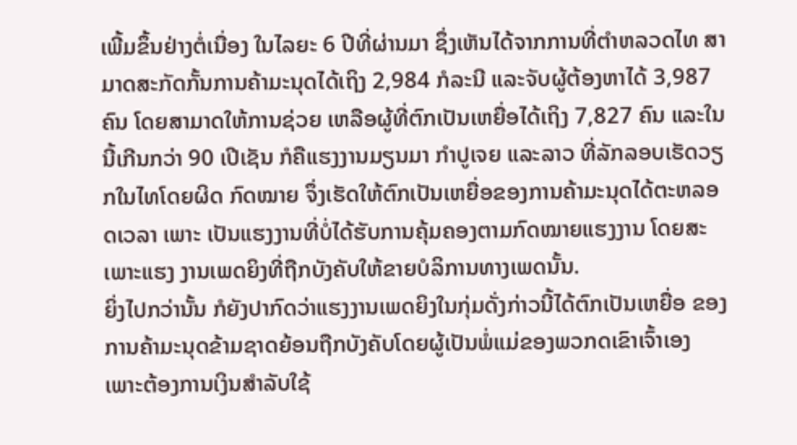ເພີ້ມຂຶ້ນຢ່າງຕໍ່ເນື່ອງ ໃນໄລຍະ 6 ປີທີ່ຜ່ານມາ ຊຶ່ງເຫັນໄດ້ຈາກການທີ່ຕຳຫລວດໄທ ສາມາດສະກັດກັ້ນການຄ້າມະນຸດໄດ້ເຖິງ 2,984 ກໍລະນີ ແລະຈັບຜູ້ຕ້ອງຫາໄດ້ 3,987 ຄົນ ໂດຍສາມາດໃຫ້ການຊ່ວຍ ເຫລືອຜູ້ທີ່ຕົກເປັນເຫຍື່ອໄດ້ເຖິງ 7,827 ຄົນ ແລະໃນນີ້ເກີນກວ່າ 90 ເປີເຊັນ ກໍຄືແຮງງານມຽນມາ ກໍາປູເຈຍ ແລະລາວ ທີ່ລັກລອບເຮັດວຽກໃນໄທໂດຍຜິດ ກົດໝາຍ ຈຶ່ງເຮັດໃຫ້ຕົກເປັນເຫຍື່ອຂອງການຄ້າມະນຸດໄດ້ຕະຫລອດເວລາ ເພາະ ເປັນແຮງງານທີ່ບໍ່ໄດ້ຮັບການຄຸ້ມຄອງຕາມກົດໝາຍແຮງງານ ໂດຍສະເພາະແຮງ ງານເພດຍິງທີ່ຖືກບັງຄັບໃຫ້ຂາຍບໍລິການທາງເພດນັ້ນ.
ຍິ່ງໄປກວ່ານັ້ນ ກໍຍັງປາກົດວ່າແຮງງານເພດຍິງໃນກຸ່ມດັ່ງກ່າວນີ້ໄດ້ຕົກເປັນເຫຍື່ອ ຂອງການຄ້າມະນຸດຂ້າມຊາດຍ້ອນຖືກບັງຄັບໂດຍຜູ້ເປັນພໍ່ແມ່ຂອງພວກດເຂົາເຈົ້າເອງ ເພາະຕ້ອງການເງິນສຳລັບໃຊ້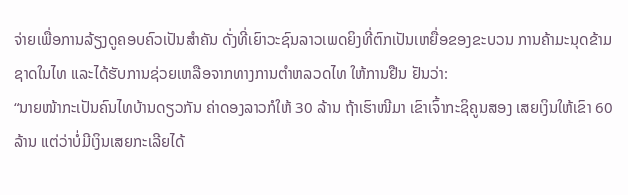ຈ່າຍເພື່ອການລ້ຽງດູຄອບຄົວເປັນສຳຄັນ ດັ່ງທີ່ເຍົາວະຊົນລາວເພດຍິງທີ່ຕົກເປັນເຫຍື່ອຂອງຂະບວນ ການຄ້າມະນຸດຂ້າມ ຊາດໃນໄທ ແລະໄດ້ຮັບການຊ່ວຍເຫລືອຈາກທາງການຕຳຫລວດໄທ ໃຫ້ການຢືນ ຢັນວ່າ:
“ນາຍໜ້າກະເປັນຄົນໄທບ້ານດຽວກັນ ຄ່າດອງລາວກໍໃຫ້ 30 ລ້ານ ຖ້າເຮົາໜີມາ ເຂົາເຈົ້າກະຊິຄູນສອງ ເສຍເງິນໃຫ້ເຂົາ 60 ລ້ານ ແຕ່ວ່າບໍ່ມີເງິນເສຍກະເລີຍໄດ້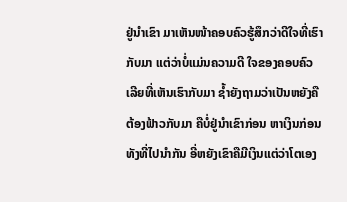ຢູ່ນຳເຂົາ ມາເຫັນໜ້າຄອບຄົວຮູ້ສຶກວ່າດີໃຈທີ່ເຮົາກັບມາ ແຕ່ວ່າບໍ່ແມ່ນຄວາມດີ ໃຈຂອງຄອບຄົວເລີຍທີ່ເຫັນເຮົາກັບມາ ຊໍ້າຍັງຖາມວ່າເປັນຫຍັງຄືຕ້ອງຟ້າວກັບມາ ຄືບໍ່ຢູ່ນຳເຂົາກ່ອນ ຫາເງິນກ່ອນທັງທີ່ໄປນຳກັນ ອີ່ຫຍັງເຂົາຄືມີເງິນແຕ່ວ່າໂຕເອງ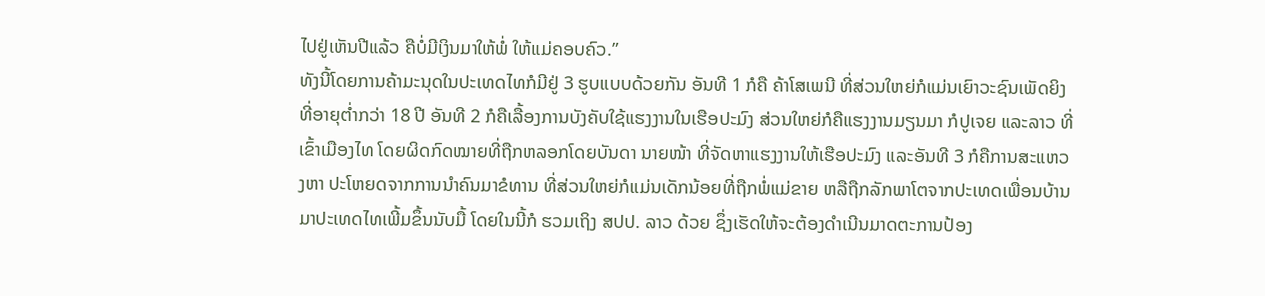ໄປຢູ່ເຫັນປີແລ້ວ ຄືບໍ່ມີເງິນມາໃຫ້ພໍ່ ໃຫ້ແມ່ຄອບຄົວ.”
ທັງນີ້ໂດຍການຄ້າມະນຸດໃນປະເທດໄທກໍມີຢູ່ 3 ຮູບແບບດ້ວຍກັນ ອັນທີ 1 ກໍຄື ຄ້າໂສເພນີ ທີ່ສ່ວນໃຫຍ່ກໍແມ່ນເຍົາວະຊົນເພັດຍິງທີ່ອາຍຸຕໍ່າກວ່າ 18 ປີ ອັນທີ 2 ກໍຄືເລື້ອງການບັງຄັບໃຊ້ແຮງງານໃນເຮືອປະມົງ ສ່ວນໃຫຍ່ກໍຄືແຮງງານມຽນມາ ກໍປູເຈຍ ແລະລາວ ທີ່ເຂົ້າເມືອງໄທ ໂດຍຜິດກົດໝາຍທີ່ຖືກຫລອກໂດຍບັນດາ ນາຍໜ້າ ທີ່ຈັດຫາແຮງງານໃຫ້ເຮືອປະມົງ ແລະອັນທີ 3 ກໍຄືການສະແຫວງຫາ ປະໂຫຍດຈາກການນຳຄົນມາຂໍທານ ທີ່ສ່ວນໃຫຍ່ກໍແມ່ນເດັກນ້ອຍທີ່ຖືກພໍ່ແມ່ຂາຍ ຫລືຖືກລັກພາໂຕຈາກປະເທດເພື່ອນບ້ານມາປະເທດໄທເພີ້ມຂຶ້ນນັບມື້ ໂດຍໃນນີ້ກໍ ຮວມເຖິງ ສປປ. ລາວ ດ້ວຍ ຊຶ່ງເຮັດໃຫ້ຈະຕ້ອງດຳເນີນມາດຕະການປ້ອງ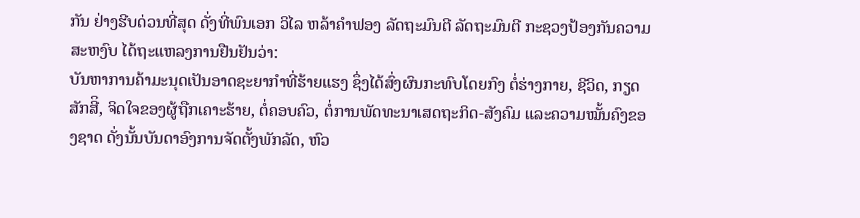ກັນ ຢ່າງຮີບດ່ວນທີ່ສຸດ ດັ່ງທີ່ພົນເອກ ວິໄລ ຫລ້າຄຳຟອງ ລັດຖະມົນຕີ ລັດຖະມົນຕີ ກະຊວງປ້ອງກັນຄວາມສະຫງົບ ໄດ້ຖະແຫລງການຢືນຢັນວ່າ:
ບັນຫາການຄ້າມະນຸດເປັນອາດຊະຍາກຳທີ່ຮ້າຍແຮງ ຊຶ່ງໄດ້ສົ່ງຜົນກະທົບໂດຍກົງ ຕໍ່ຮ່າງກາຍ, ຊີວິດ, ກຽດສັກສີິ, ຈິດໃຈຂອງຜູ້ຖືກເຄາະຮ້າຍ, ຕໍ່ຄອບຄົວ, ຕໍ່ການພັດທະນາເສດຖະກິດ-ສັງຄົມ ແລະຄວາມໝັ້ນຄົງຂອງຊາດ ດັ່ງນັ້ນບັນດາອົງການຈັດຕັ້ງພັກລັດ, ຫົວ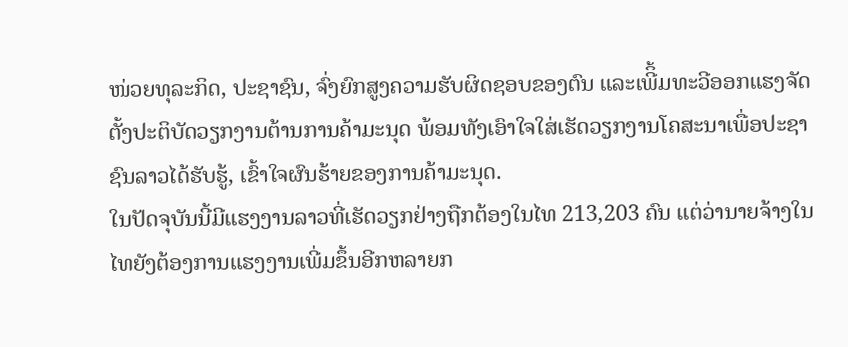ໜ່ວຍທຸລະກິດ, ປະຊາຊົນ, ຈົ່ງຍົກສູງຄວາມຮັບຜິດຊອບຂອງຕົນ ແລະເພີິ້ມທະວີອອກແຮງຈັດຕັ້ງປະຕິບັດວຽກງານຕ້ານການຄ້າມະນຸດ ພ້ອມທັງເອົາໃຈໃສ່ເຮັດວຽກງານໂຄສະນາເພື່ອປະຊາຊົນລາວໄດ້ຮັບຮູ້, ເຂົ້າໃຈຜົນຮ້າຍຂອງການຄ້າມະນຸດ.
ໃນປັດຈຸບັນນີ້ມີແຮງງານລາວທີ່ເຮັດວຽກຢ່າງຖືກຕ້ອງໃນໄທ 213,203 ຄົນ ແຕ່ວ່ານາຍຈ້າງໃນໄທຍັງຕ້ອງການແຮງງານເພີ່ມຂຶ້ນອີກຫລາຍກ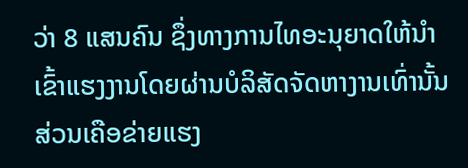ວ່າ 8 ແສນຄົນ ຊຶ່ງທາງການໄທອະນຸຍາດໃຫ້ນຳເຂົ້າແຮງງານໂດຍຜ່ານບໍລິສັດຈັດຫາງານເທົ່ານັ້ນ ສ່ວນເຄືອຂ່າຍແຮງ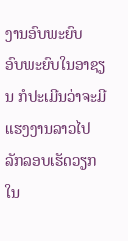ງານອົບພະຍົບ
ອົບພະຍົບໃນອາຊຽນ ກໍປະເມີນວ່າຈະມີແຮງງານລາວໄປລັກລອບເຮັດວຽກໃນ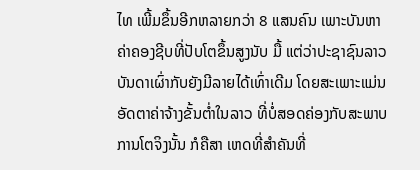ໄທ ເພີ້ມຂຶ້ນອີກຫລາຍກວ່າ 8 ແສນຄົນ ເພາະບັນຫາຄ່າຄອງຊີບທີ່ປັບໂຕຂຶ້ນສູງນັບ ມື້ ແຕ່ວ່າປະຊາຊົນລາວບັນດາເຜົ່າກັບຍັງມີລາຍໄດ້ເທົ່າເດີມ ໂດຍສະເພາະແມ່ນ ອັດຕາຄ່າຈ້າງຂັ້ນຕໍ່າໃນລາວ ທີ່ບໍ່ສອດຄ່ອງກັບສະພາບການໂຕຈິງນັ້ນ ກໍຄືສາ ເຫດທີ່ສຳຄັນທີ່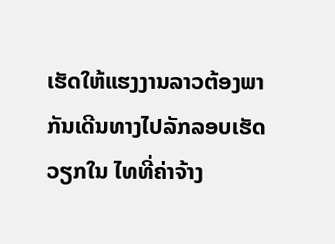ເຮັດໃຫ້ແຮງງານລາວຕ້ອງພາກັນເດີນທາງໄປລັກລອບເຮັດວຽກໃນ ໄທທີ່ຄ່າຈ້າງ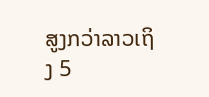ສູງກວ່າລາວເຖິງ 5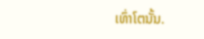ເທົ່າໂຕນັ້ນ.